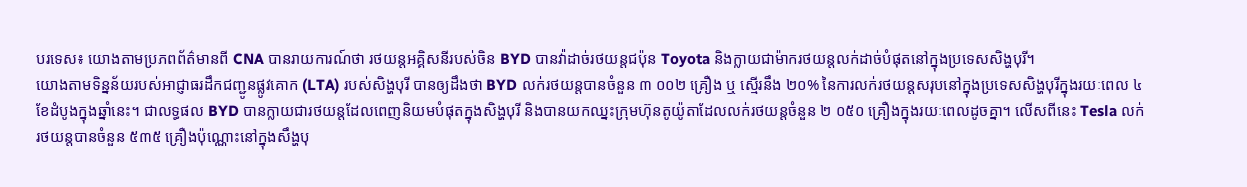បរទេស៖ យោងតាមប្រភពព័ត៌មានពី CNA បានរាយការណ៍ថា រថយន្តអគ្គិសនីរបស់ចិន BYD បានវ៉ាដាច់រថយន្តជប៉ុន Toyota និងក្លាយជាម៉ាករថយន្តលក់ដាច់បំផុតនៅក្នុងប្រទេសសិង្ហបុរី។
យោងតាមទិន្នន័យរបស់អាជ្ញាធរដឹកជញ្ជូនផ្លូវគោក (LTA) របស់សិង្ហបុរី បានឲ្យដឹងថា BYD លក់រថយន្តបានចំនួន ៣ ០០២ គ្រឿង ឬ ស្មើរនឹង ២០% នៃការលក់រថយន្តសរុបនៅក្នុងប្រទេសសិង្ហបុរីក្នុងរយៈពេល ៤ខែដំបូងក្នុងឆ្នាំនេះ។ ជាលទ្ធផល BYD បានក្លាយជារថយន្តដែលពេញនិយមបំផុតក្នុងសិង្ហបុរី និងបានយកឈ្នះក្រុមហ៊ុនតូយ៉ូតាដែលលក់រថយន្តចំនួន ២ ០៥០ គ្រឿងក្នុងរយៈពេលដូចគ្នា។ លើសពីនេះ Tesla លក់រថយន្តបានចំនួន ៥៣៥ គ្រឿងប៉ុណ្ណោះនៅក្នុងសឹង្ហបុ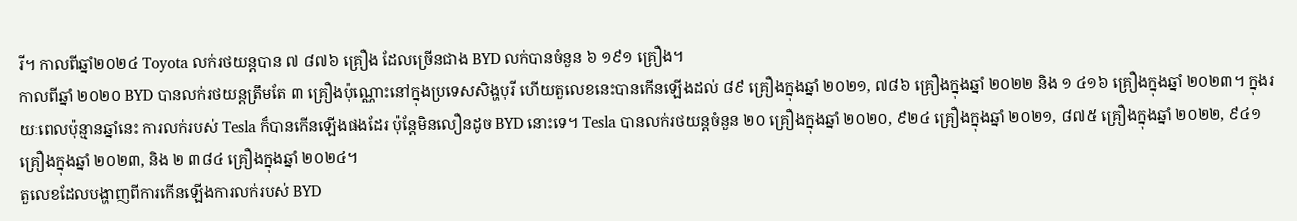រី។ កាលពីឆ្នាំ២០២៤ Toyota លក់រថយន្តបាន ៧ ៨៧៦ គ្រឿង ដែលច្រើនជាង BYD លក់បានចំនួន ៦ ១៩១ គ្រឿង។
កាលពីឆ្នាំ ២០២០ BYD បានលក់រថយន្តត្រឹមតែ ៣ គ្រឿងប៉ុណ្ណោះនៅក្នុងប្រទេសសិង្ហបុរី ហើយតួលេខនេះបានកើនឡើងដល់ ៨៩ គ្រឿងក្នុងឆ្នាំ ២០២១, ៧៨៦ គ្រឿងក្នុងឆ្នាំ ២០២២ និង ១ ៤១៦ គ្រឿងក្នុងឆ្នាំ ២០២៣។ ក្នុងរយៈពេលប៉ុន្មានឆ្នាំនេះ ការលក់របស់ Tesla ក៏បានកើនឡើងផងដែរ ប៉ុន្តែមិនលឿនដូច BYD នោះទេ។ Tesla បានលក់រថយន្តចំនួន ២០ គ្រឿងក្នុងឆ្នាំ ២០២០, ៩២៤ គ្រឿងក្នុងឆ្នាំ ២០២១, ៨៧៥ គ្រឿងក្នុងឆ្នាំ ២០២២, ៩៤១ គ្រឿងក្នុងឆ្នាំ ២០២៣, និង ២ ៣៨៤ គ្រឿងក្នុងឆ្នាំ ២០២៤។
តួលេខដែលបង្ហាញពីការកើនឡើងការលក់របស់ BYD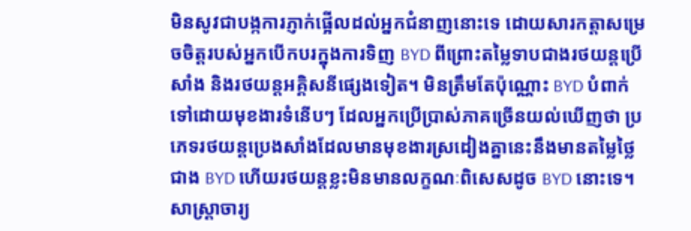មិនសូវជាបង្កការភ្ញាក់ផ្អើលដល់អ្នកជំនាញនោះទេ ដោយសារកត្តាសម្រេចចិត្តរបស់អ្នកបើកបរក្នុងការទិញ BYD ពីព្រោះតម្លៃទាបជាងរថយន្តប្រើសាំង និងរថយន្តអគ្គិសនីផ្សេងទៀត។ មិនត្រឹមតែប៉ុណ្ណោះ BYD បំពាក់ទៅដោយមុខងារទំនើបៗ ដែលអ្នកប្រើប្រាស់ភាគច្រើនយល់ឃើញថា ប្រភេទរថយន្តប្រេងសាំងដែលមានមុខងារស្រដៀងគ្នានេះនឹងមានតម្លៃថ្លៃជាង BYD ហើយរថយន្តខ្លះមិនមានលក្ខណៈពិសេសដូច BYD នោះទេ។ សាស្ត្រាចារ្យ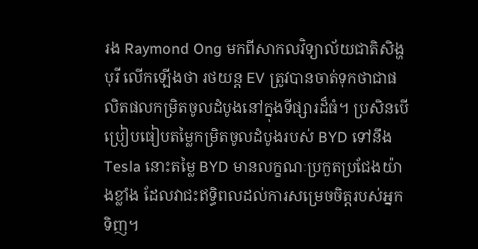រង Raymond Ong មកពីសាកលវិទ្យាល័យជាតិសិង្ហបុរី លើកឡើងថា រថយន្ត EV ត្រូវបានចាត់ទុកថាជាផលិតផលកម្រិតចូលដំបូងនៅក្នុងទីផ្សារដ៏ធំ។ ប្រសិនបើប្រៀបធៀបតម្លៃកម្រិតចូលដំបូងរបស់ BYD ទៅនឹង Tesla នោះតម្លៃ BYD មានលក្ខណៈប្រកួតប្រជែងយ៉ាងខ្លាំង ដែលវាជះឥទ្ធិពលដល់ការសម្រេចចិត្តរបស់អ្នកទិញ។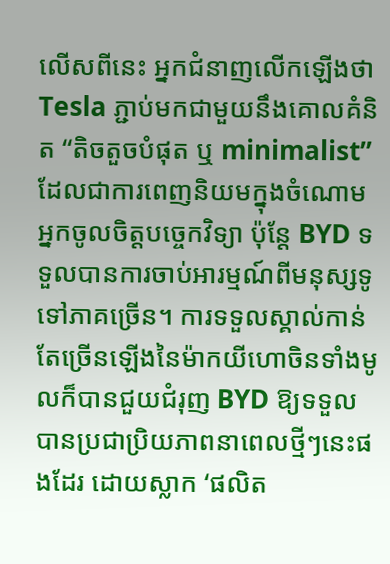លើសពីនេះ អ្នកជំនាញលើកឡើងថា Tesla ភ្ជាប់មកជាមួយនឹងគោលគំនិត “តិចតួចបំផុត ឬ minimalist” ដែលជាការពេញនិយមក្នុងចំណោមអ្នកចូលចិត្តបច្ចេកវិទ្យា ប៉ុន្តែ BYD ទទួលបានការចាប់អារម្មណ៍ពីមនុស្សទូទៅភាគច្រើន។ ការទទួលស្គាល់កាន់តែច្រើនឡើងនៃម៉ាកយីហោចិនទាំងមូលក៏បានជួយជំរុញ BYD ឱ្យទទួលបានប្រជាប្រិយភាពនាពេលថ្មីៗនេះផងដែរ ដោយស្លាក ‘ផលិត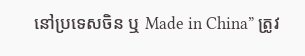នៅប្រទេសចិន ឬ Made in China” ត្រូវ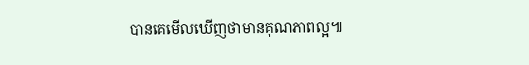បានគេមើលឃើញថាមានគុណភាពល្អ៕